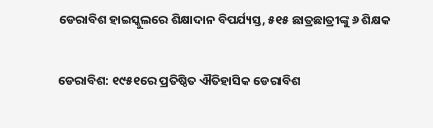ଡେରାବିଶ ହାଇସ୍କୁଲରେ ଶିକ୍ଷାଦାନ ବିପର୍ଯ୍ୟସ୍ତ, ୫୧୫ ଛାତ୍ରଛାତ୍ରୀଙ୍କୁ ୬ ଶିକ୍ଷକ

ଡେରାବିଶ: ୧୯୫୧ରେ ପ୍ରତିଷ୍ଠିତ ଐତିହାସିକ ଡେରାବିଶ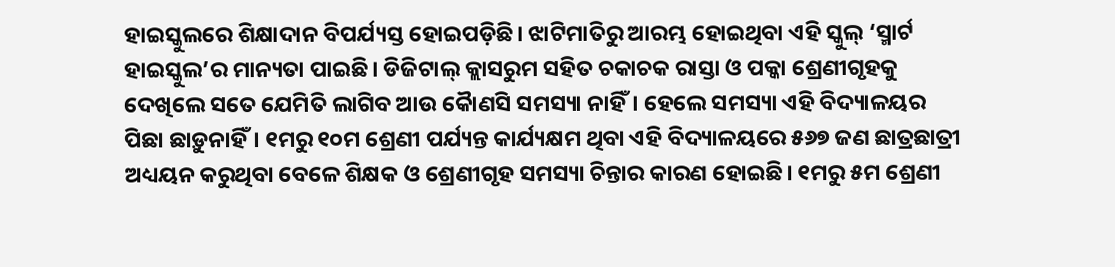ହାଇସ୍କୁଲରେ ଶିକ୍ଷାଦାନ ବିପର୍ଯ୍ୟସ୍ତ ହୋଇପଡ଼ିଛି। ଝାଟିମାତିରୁ ଆରମ୍ଭ ହୋଇଥିବା ଏହି ସ୍କୁଲ୍‌ ‘ସ୍ମାର୍ଟ ହାଇସ୍କୁଲ’ର ମାନ୍ୟତା ପାଇଛି। ଡିଜିଟାଲ୍‌ କ୍ଲାସରୁମ ସହିତ ଚକାଚକ ରାସ୍ତା ଓ ପକ୍କା ଶ୍ରେଣୀଗୃହକୁ ଦେଖିଲେ ସତେ ଯେମିତି ଲାଗିବ ଆଉ କୈାଣସି ସମସ୍ୟା ନାହିଁ। ହେଲେ ସମସ୍ୟା ଏହି ବିଦ୍ୟାଳୟର ପିଛା ଛାଡ଼ୁନାହିଁ। ୧ମରୁ ୧୦ମ ଶ୍ରେଣୀ ପର୍ଯ୍ୟନ୍ତ କାର୍ଯ୍ୟକ୍ଷମ ଥିବା ଏହି ବିଦ୍ୟାଳୟରେ ୫୬୭ ଜଣ ଛାତ୍ରଛାତ୍ରୀ ଅଧ୍ୟୟନ କରୁଥିବା ବେଳେ ଶିକ୍ଷକ ଓ ଶ୍ରେଣୀଗୃହ ସମସ୍ୟା ଚିନ୍ତାର କାରଣ ହୋଇଛି। ୧ମରୁ ୫ମ ଶ୍ରେଣୀ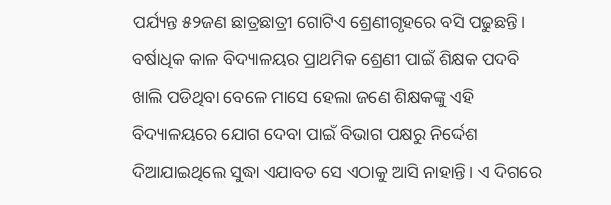ପର୍ଯ୍ୟନ୍ତ ୫୨ଜଣ ଛାତ୍ରଛାତ୍ରୀ ଗୋଟିଏ ଶ୍ରେଣୀଗୃହରେ ବସି ପଢୁଛନ୍ତି। ବର୍ଷାଧିକ କାଳ ବିଦ୍ୟାଳୟର ପ୍ରାଥମିକ ଶ୍ରେଣୀ ପାଇଁ ଶିକ୍ଷକ ପଦବି ଖାଲି ପଡିଥିବା ବେଳେ ମାସେ ହେଲା ଜଣେ ଶିକ୍ଷକଙ୍କୁ ଏହି ବିଦ୍ୟାଳୟରେ ଯୋଗ ଦେବା‌ ପାଇଁ ବିଭାଗ ପକ୍ଷରୁ ନିର୍ଦ୍ଦେଶ ଦିଆଯାଇଥିଲେ ସୁଦ୍ଧା ଏଯାବତ ସେ ଏଠାକୁ ଆସି ନାହାନ୍ତି। ଏ ଦିଗରେ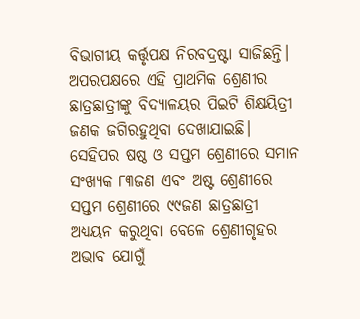ବିଭାଗୀୟ କର୍ତ୍ତୃପକ୍ଷ ନିରବଦ୍ରଷ୍ଟା ସାଜିଛନ୍ତି। ଅପରପକ୍ଷରେ ଏହି ପ୍ରାଥମିକ ଶ୍ରେଣୀର ଛାତ୍ରଛାତ୍ରୀଙ୍କୁ ବିଦ୍ୟାଳୟର ପିଇଟି ଶିକ୍ଷୟିତ୍ରୀ ଜଣକ ଜଗିରହୁଥିବା ଦେଖାଯାଇଛି। ସେହିପର ଷଷ୍ଠ ଓ ସପ୍ତମ ଶ୍ରେଣୀରେ ସମାନ ସଂଖ୍ୟକ ୮୩ଜଣ ଏବଂ ଅଷ୍ଟ ଶ୍ରେଣୀରେ ସପ୍ତମ ଶ୍ରେଣୀରେ ୯୯ଜଣ ଛାତ୍ରଛାତ୍ରୀ ଅଧ୍ୟୟନ କରୁଥିବା ବେଳେ ଶ୍ରେଣୀଗୃହର ଅଭାବ ଯୋଗୁଁ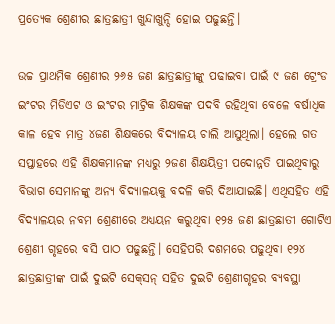ପ୍ରତ୍ୟେକ ଶ୍ରେଣୀର ଛାତ୍ରଛାତ୍ରୀ ଖୁନ୍ଦାଖୁନ୍ଦି ହୋଇ ପଢୁଛନ୍ତି।

ଉଚ୍ଚ ପ୍ରାଥମିକ ଶ୍ରେଣୀର ୨୬୫ ଜଣ ଛାତ୍ରଛାତ୍ରୀଙ୍କୁ ପଢାଇବା ପାଇଁ ୯ ଜଣ ଟ୍ରେଂଡ ଇଂଟର ମିଡିଏଟ ଓ ଇଂଟର ମାଟ୍ରିକ ଶିକ୍ଷକଙ୍କ ପଦବି ରହିଥିବା ବେଳେ ବର୍ଷାଧିକ କାଳ ହେବ ମାତ୍ର ୪ଜଣ ଶିକ୍ଷକରେ ବିଦ୍ୟାଳୟ ଚାଲି ଆସୁଥିଲା। ହେଲେ ଗତ ସପ୍ତାହରେ ଏହି ଶିକ୍ଷକମାନଙ୍କ ମଧ୍ୟରୁ ୨ଜଣ ଶିକ୍ଷୟିତ୍ରୀ ପଦୋନ୍ନତି ପାଇଥିବାରୁ ବିଭାଗ ସେମାନଙ୍କୁ ଅନ୍ୟ ବିଦ୍ୟାଳୟକୁ ବଦଳି କରି ଦିଆଯାଇଛି। ଏଥିସହିତ ଏହି ବିଦ୍ୟାଳୟର ନବମ ଶ୍ରେଣୀରେ ଅଧ୍ୟୟନ କରୁଥିବା ୧୨୫ ଜଣ ଛାତ୍ରଛାତୀ ଗୋଟିଏ ଶ୍ରେଣୀ ଗୃହରେ ବସି ପାଠ ପଢୁଛନ୍ତି। ସେହିପରି ଦଶମରେ ପଢୁଥିବା ୧୨୪ ଛାତ୍ରଛାତ୍ରୀଙ୍କ ପାଇଁ ଦୁଇଟି ସେକ୍‌ସନ୍‌ ସହିତ ଦୁଇଟି ଶ୍ରେଣୀଗୃହର ବ୍ୟବସ୍ଥା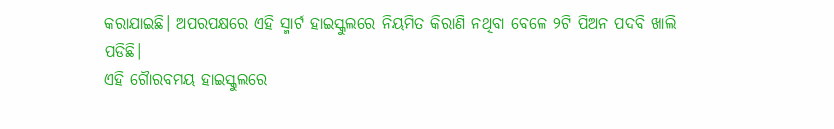କରାଯାଇଛି। ଅପରପକ୍ଷରେ ଏହି ସ୍ମାର୍ଟ ହାଇସ୍କୁଲରେ ନିୟମିତ କିରାଣି ନଥିବା ବେଳେ ୨ଟି ପିଅନ ପଦବି ଖାଲି ପଡିଛି।
ଏହି ଗୈାରବମୟ ହାଇସ୍କୁଲରେ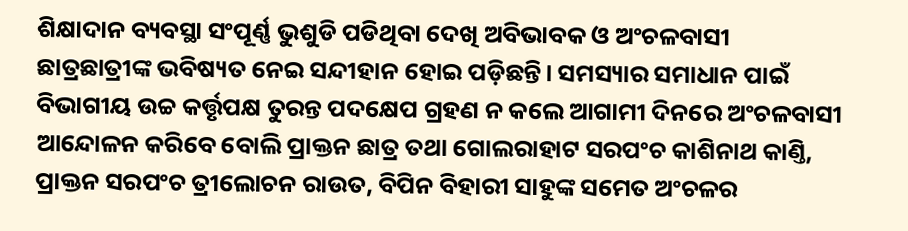ଶିକ୍ଷାଦାନ ବ୍ୟବସ୍ଥା ସଂପୂର୍ଣ୍ଣ ଭୁଶୁଡି ପଡିଥିବା ଦେଖି ଅବିଭାବକ ଓ ଅଂଚଳବାସୀ ଛାତ୍ରଛାତ୍ରୀଙ୍କ ଭବିଷ୍ୟତ ନେଇ ସନ୍ଦୀହାନ ହୋଇ ପଡ଼ିଛନ୍ତି। ସମସ୍ୟାର ସମାଧାନ ପାଇଁ ବିଭାଗୀୟ ଉଚ୍ଚ କର୍ତ୍ତୃପକ୍ଷ ତୁରନ୍ତ ପଦକ୍ଷେପ ଗ୍ରହଣ ନ କଲେ ଆଗାମୀ ଦିନରେ ଅଂଚଳବାସୀ ଆନ୍ଦୋଳନ କରିବେ ବୋଲି ପ୍ରାକ୍ତନ ଛାତ୍ର ତଥା ଗୋଲରାହାଟ ସରପଂଚ କାଶିନାଥ କାଣ୍ତି, ପ୍ରାକ୍ତନ ସରପଂଚ ତ୍ରୀଲୋଚନ ରାଉତ, ବିପିନ ବିହାରୀ ସାହୁଙ୍କ ସମେତ ଅଂଚଳର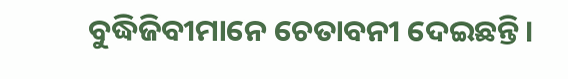ବୁଦ୍ଧିଜିବୀମାନେ ଚେତାବନୀ ଦେଇଛନ୍ତି।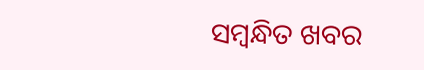ସମ୍ବନ୍ଧିତ ଖବର